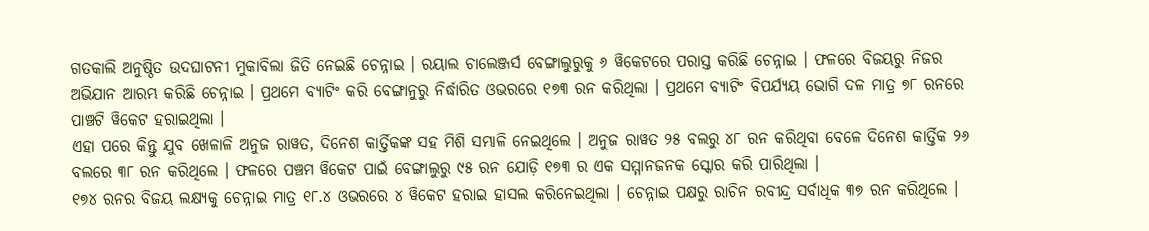ଗତକାଲି ଅନୁଷ୍ଠିତ ଉଦଘାଟନୀ ମୁକାବିଲା ଜିତି ନେଇଛି ଚେନ୍ନାଇ । ରୟାଲ ଚାଲେଞ୍ଜର୍ସ ବେଙ୍ଗାଲୁରୁକୁ ୬ ୱିକେଟରେ ପରାସ୍ତ କରିଛି ଚେନ୍ନାଇ । ଫଳରେ ବିଜୟରୁ ନିଜର ଅଭିଯାନ ଆରମ୍ଭ କରିଛି ଚେନ୍ନାଇ । ପ୍ରଥମେ ବ୍ୟାଟିଂ କରି ବେଙ୍ଗାନୁରୁ ନିର୍ଦ୍ଧାରିତ ଓଭରରେ ୧୭୩ ରନ କରିଥିଲା । ପ୍ରଥମେ ବ୍ୟାଟିଂ ବିପର୍ଯ୍ୟୟ ଭୋଗି ଦଳ ମାତ୍ର ୭୮ ରନରେ ପାଞ୍ଚଟି ୱିକେଟ ହରାଇଥିଲା ।
ଏହା ପରେ କିନ୍ତୁ ଯୁବ ଖେଳାଳି ଅନୁଜ ରାୱତ, ଦିନେଶ କାର୍ତ୍ତିକଙ୍କ ସହ ମିଶି ସମ୍ଭାଳି ନେଇଥିଲେ । ଅନୁଜ ରାୱତ ୨୫ ବଲରୁ ୪୮ ରନ କରିଥିବା ବେଳେ ଦିନେଶ କାର୍ତ୍ତିକ ୨୬ ବଲରେ ୩୮ ରନ କରିଥିଲେ । ଫଳରେ ପଞ୍ଚମ ୱିକେଟ ପାଇଁ ବେଙ୍ଗାଲୁରୁ ୯୫ ରନ ଯୋଡ଼ି ୧୭୩ ର ଏକ ସମ୍ମାନଜନକ ସ୍କୋର କରି ପାରିଥିଲା ।
୧୭୪ ରନର ବିଜୟ ଲକ୍ଷ୍ୟକୁ ଚେନ୍ନାଇ ମାତ୍ର ୧୮.୪ ଓଭରରେ ୪ ୱିକେଟ ହରାଇ ହାସଲ କରିନେଇଥିଲା । ଚେନ୍ନାଇ ପକ୍ଷରୁ ରାଚିନ ରବୀନ୍ଦ୍ର ସର୍ବାଧିକ ୩୭ ରନ କରିଥିଲେ ।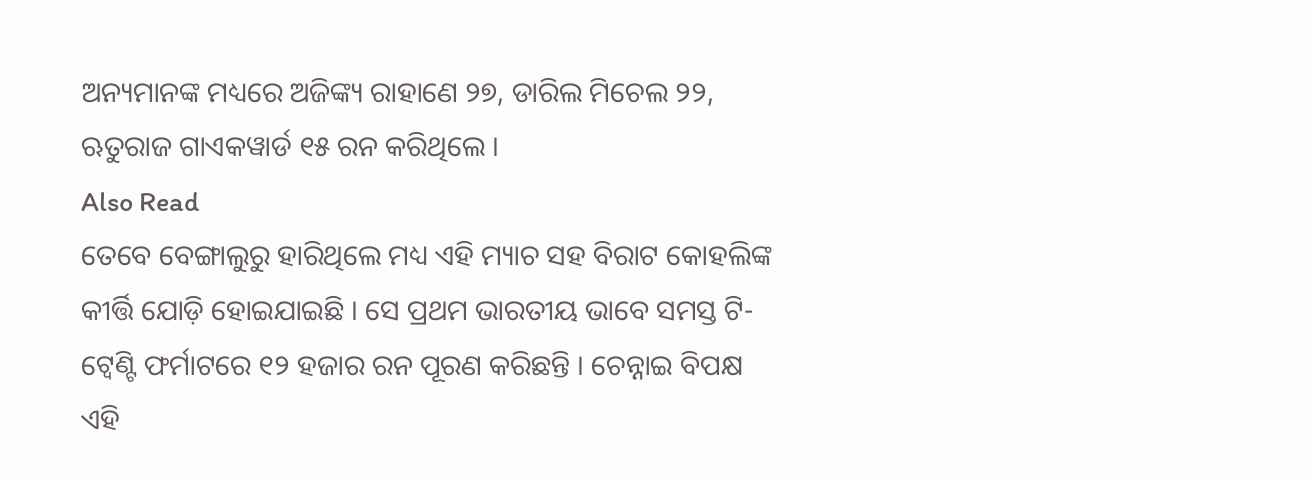ଅନ୍ୟମାନଙ୍କ ମଧ୍ୟରେ ଅଜିଙ୍କ୍ୟ ରାହାଣେ ୨୭, ଡାରିଲ ମିଚେଲ ୨୨, ଋତୁରାଜ ଗାଏକୱାର୍ଡ ୧୫ ରନ କରିଥିଲେ ।
Also Read
ତେବେ ବେଙ୍ଗାଲୁରୁ ହାରିଥିଲେ ମଧ୍ୟ ଏହି ମ୍ୟାଚ ସହ ବିରାଟ କୋହଲିଙ୍କ କୀର୍ତ୍ତି ଯୋଡ଼ି ହୋଇଯାଇଛି । ସେ ପ୍ରଥମ ଭାରତୀୟ ଭାବେ ସମସ୍ତ ଟି-ଟ୍ୱେଣ୍ଟି ଫର୍ମାଟରେ ୧୨ ହଜାର ରନ ପୂରଣ କରିଛନ୍ତି । ଚେନ୍ନାଇ ବିପକ୍ଷ ଏହି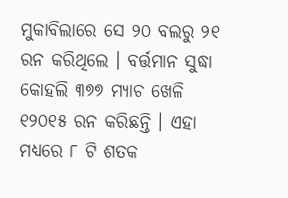ମୁକାବିଲାରେ ସେ ୨୦ ବଲରୁ ୨୧ ରନ କରିଥିଲେ । ବର୍ତ୍ତମାନ ସୁଦ୍ଧା କୋହଲି ୩୭୭ ମ୍ୟାଚ ଖେଳି ୧୨୦୧୫ ରନ କରିଛନ୍ତି । ଏହା ମଧ୍ୟରେ ୮ ଟି ଶତକ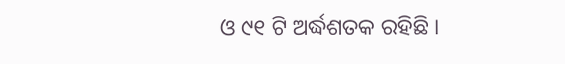ଓ ୯୧ ଟି ଅର୍ଦ୍ଧଶତକ ରହିଛି ।